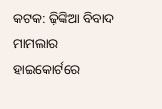କଟକ: ଢ଼ିଙ୍କିଆ ବିବାଦ ମାମଲାର ହାଇକୋର୍ଟରେ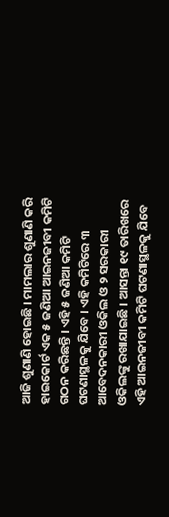ଆଜି ଶୁଣାଣି ହୋଇଛି । ମାମଲାର ଶୁଣାଣି କରି ହାଇକୋର୍ଟ ଏକ ୫ ଜଣିଆ ଆଇନଜୀବୀ କମିଟି ଗଠନ କରିଛନ୍ତି । ଏହି ୫ ଜଣିଆ କମିଟି ଘଟଣାସ୍ଥଳକୁ ଯିବେ । ଏହି କମିଟିରେ ୩ ଆବେଦନକାରୀ ଓକିଲ ଓ ୨ ସରକାରୀ ଓକିଲଙ୍କୁ ରଖାଯାଇଛି । ଆସନ୍ତା ୧୯ ତାରିଖରେ ଏହି ଆଇନଜୀବୀ କମିଟି ଘଟଣାସ୍ଥଳକୁ ଯିବେ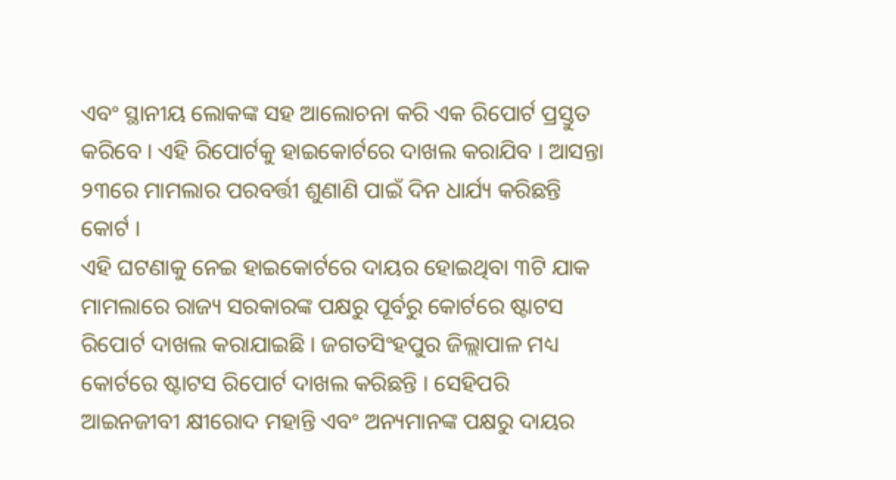ଏବଂ ସ୍ଥାନୀୟ ଲୋକଙ୍କ ସହ ଆଲୋଚନା କରି ଏକ ରିପୋର୍ଟ ପ୍ରସ୍ତୁତ କରିବେ । ଏହି ରିପୋର୍ଟକୁ ହାଇକୋର୍ଟରେ ଦାଖଲ କରାଯିବ । ଆସନ୍ତା ୨୩ରେ ମାମଲାର ପରବର୍ତ୍ତୀ ଶୁଣାଣି ପାଇଁ ଦିନ ଧାର୍ଯ୍ୟ କରିଛନ୍ତି କୋର୍ଟ ।
ଏହି ଘଟଣାକୁ ନେଇ ହାଇକୋର୍ଟରେ ଦାୟର ହୋଇଥିବା ୩ଟି ଯାକ ମାମଲାରେ ରାଜ୍ୟ ସରକାରଙ୍କ ପକ୍ଷରୁ ପୂର୍ବରୁ କୋର୍ଟରେ ଷ୍ଟାଟସ ରିପୋର୍ଟ ଦାଖଲ କରାଯାଇଛି । ଜଗତସିଂହପୁର ଜିଲ୍ଲାପାଳ ମଧ୍ୟ କୋର୍ଟରେ ଷ୍ଟାଟସ ରିପୋର୍ଟ ଦାଖଲ କରିଛନ୍ତି । ସେହିପରି ଆଇନଜୀବୀ କ୍ଷୀରୋଦ ମହାନ୍ତି ଏବଂ ଅନ୍ୟମାନଙ୍କ ପକ୍ଷରୁ ଦାୟର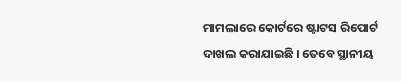ମାମଲାରେ କୋର୍ଟରେ ଷ୍ଟାଟସ ରିପୋର୍ଟ ଦାଖଲ କରାଯାଇଛି । ତେବେ ସ୍ଥାନୀୟ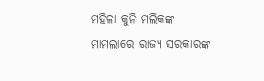ମହିଳା କୁନି ମଲିକଙ୍କ ମାମଲାରେ ରାଜ୍ୟ ସରକାରଙ୍କ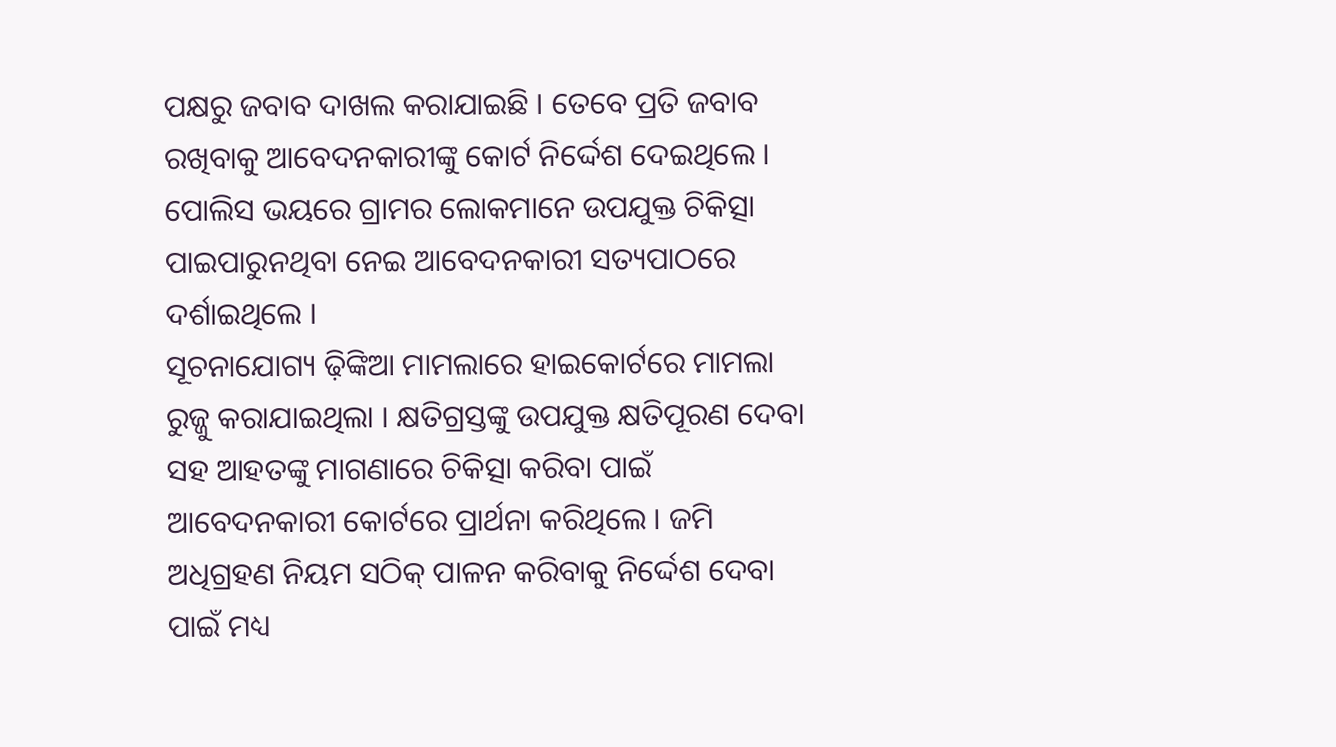ପକ୍ଷରୁ ଜବାବ ଦାଖଲ କରାଯାଇଛି । ତେବେ ପ୍ରତି ଜବାବ ରଖିବାକୁ ଆବେଦନକାରୀଙ୍କୁ କୋର୍ଟ ନିର୍ଦ୍ଦେଶ ଦେଇଥିଲେ । ପୋଲିସ ଭୟରେ ଗ୍ରାମର ଲୋକମାନେ ଉପଯୁକ୍ତ ଚିକିତ୍ସା ପାଇପାରୁନଥିବା ନେଇ ଆବେଦନକାରୀ ସତ୍ୟପାଠରେ ଦର୍ଶାଇଥିଲେ ।
ସୂଚନାଯୋଗ୍ୟ ଢ଼ିଙ୍କିଆ ମାମଲାରେ ହାଇକୋର୍ଟରେ ମାମଲା ରୁଜ୍ଜୁ କରାଯାଇଥିଲା । କ୍ଷତିଗ୍ରସ୍ତଙ୍କୁ ଉପଯୁକ୍ତ କ୍ଷତିପୂରଣ ଦେବା ସହ ଆହତଙ୍କୁ ମାଗଣାରେ ଚିକିତ୍ସା କରିବା ପାଇଁ ଆବେଦନକାରୀ କୋର୍ଟରେ ପ୍ରାର୍ଥନା କରିଥିଲେ । ଜମି ଅଧିଗ୍ରହଣ ନିୟମ ସଠିକ୍ ପାଳନ କରିବାକୁ ନିର୍ଦ୍ଦେଶ ଦେବା ପାଇଁ ମଧ୍ୟ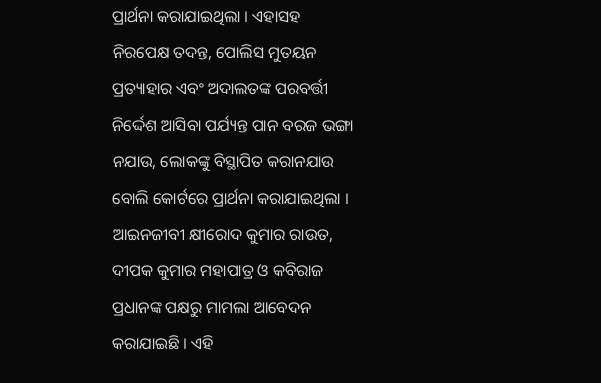ପ୍ରାର୍ଥନା କରାଯାଇଥିଲା । ଏହାସହ ନିରପେକ୍ଷ ତଦନ୍ତ, ପୋଲିସ ମୁତୟନ ପ୍ରତ୍ୟାହାର ଏବଂ ଅଦାଲତଙ୍କ ପରବର୍ତ୍ତୀ ନିର୍ଦ୍ଦେଶ ଆସିବା ପର୍ଯ୍ୟନ୍ତ ପାନ ବରଜ ଭଙ୍ଗା ନଯାଉ, ଲୋକଙ୍କୁ ବିସ୍ଥାପିତ କରାନଯାଉ ବୋଲି କୋର୍ଟରେ ପ୍ରାର୍ଥନା କରାଯାଇଥିଲା । ଆଇନଜୀବୀ କ୍ଷୀରୋଦ କୁମାର ରାଉତ, ଦୀପକ କୁମାର ମହାପାତ୍ର ଓ କବିରାଜ ପ୍ରଧାନଙ୍କ ପକ୍ଷରୁ ମାମଲା ଆବେଦନ କରାଯାଇଛି । ଏହି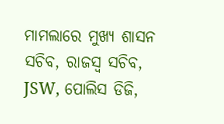ମାମଲାରେ ମୁଖ୍ୟ ଶାସନ ସଚିବ, ରାଜସ୍ବ ସଚିବ, JSW, ପୋଲିସ ଡିଜି,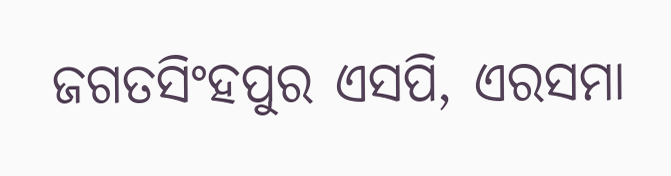ଜଗତସିଂହପୁର ଏସପି, ଏରସମା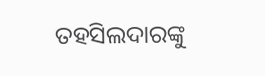ତହସିଲଦାରଙ୍କୁ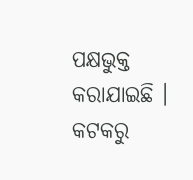ପକ୍ଷଭୁକ୍ତ କରାଯାଇଛି ।
କଟକରୁ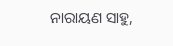ନାରାୟଣ ସାହୁ,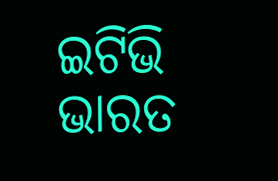ଇଟିଭି ଭାରତ